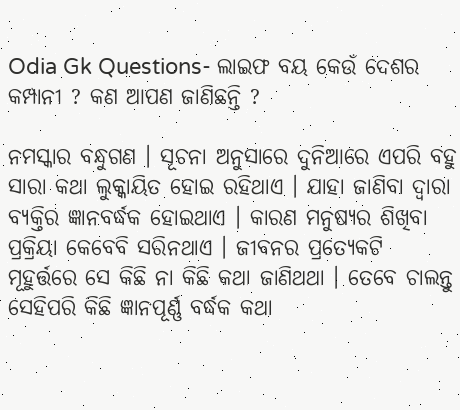Odia Gk Questions- ଲାଇଫ ବୟ କେଉଁ ଦେଶର କମ୍ପାନୀ ? କଣ ଆପଣ ଜାଣିଛନ୍ତି ?

ନମସ୍କାର ବନ୍ଧୁଗଣ । ସୂଚନା ଅନୁସାରେ ଦୁନିଆରେ ଏପରି ବହୁ ସାରା କଥା ଲୁକ୍କାୟିତ ହୋଇ ରହିଥାଏ । ଯାହା ଜାଣିବା ଦ୍ଵାରା ବ୍ୟକ୍ତିର ଜ୍ଞାନବର୍ଦ୍ଧକ ହୋଇଥାଏ । କାରଣ ମନୁଷ୍ୟର ଶିଖିବା ପ୍ରକ୍ରିୟା କେବେବି ସରିନଥାଏ । ଜୀବନର ପ୍ରତ୍ଯେକଟି ମୂହୁର୍ତ୍ତରେ ସେ କିଛି ନା କିଛି କଥା ଜାଣିଥଥା । ତେବେ ଚାଲନ୍ତୁ ସେହିପରି କିଛି ଜ୍ଞାନପୂର୍ଣ୍ଣ ବର୍ଦ୍ଧକ କଥା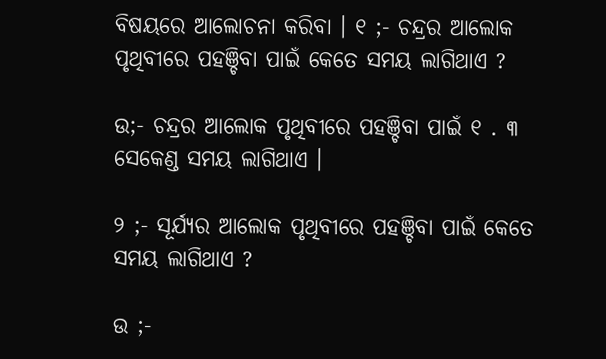ବିଷୟରେ ଆଲୋଚନା କରିବା । ୧ ;- ଚନ୍ଦ୍ରର ଆଲୋକ ପୃଥିବୀରେ ପହଞ୍ଚିବା ପାଇଁ କେତେ ସମୟ ଲାଗିଥାଏ ?

ଉ;- ଚନ୍ଦ୍ରର ଆଲୋକ ପୃଥିବୀରେ ପହଞ୍ଚିବା ପାଇଁ ୧ . ୩ ସେକେଣ୍ଡ ସମୟ ଲାଗିଥାଏ ।

୨ ;- ସୂର୍ଯ୍ୟର ଆଲୋକ ପୃଥିବୀରେ ପହଞ୍ଚିବା ପାଇଁ କେତେ ସମୟ ଲାଗିଥାଏ ?

ଉ ;-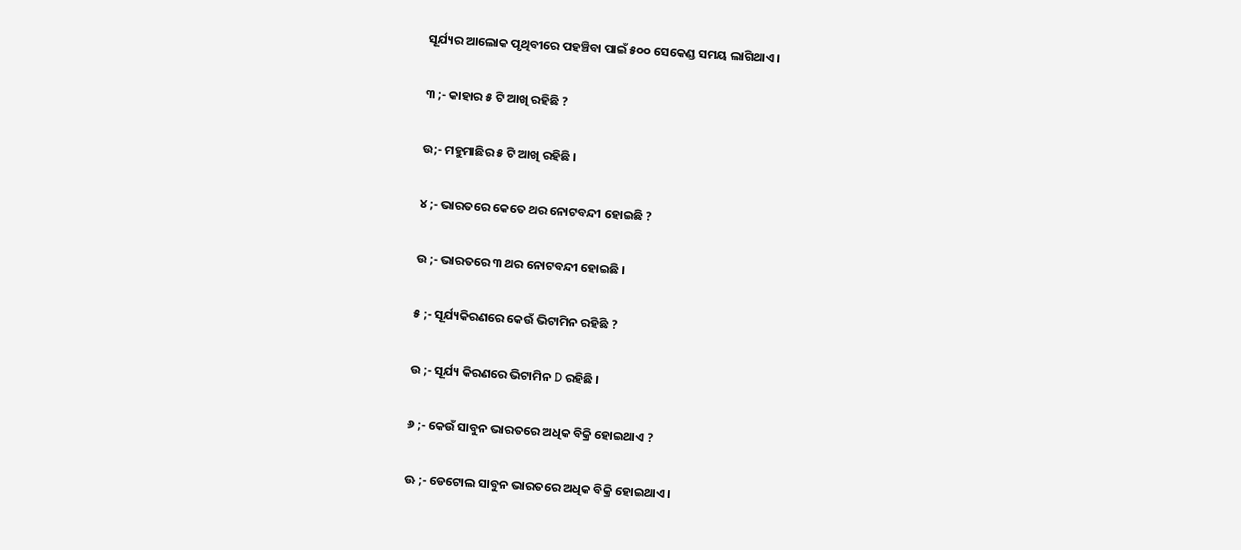ସୂର୍ଯ୍ୟର ଆଲୋକ ପୃଥିବୀରେ ପହଞ୍ଚିବା ପାଇଁ ୫୦୦ ସେକେଣ୍ଡ ସମୟ ଲାଗିଥାଏ ।

୩ ;- କାହାର ୫ ଟି ଆଖି ରହିଛି ?

ଉ;- ମହୁମାଛିର ୫ ଟି ଆଖି ରହିଛି ।

୪ ;- ଭାରତରେ କେତେ ଥର ନୋଟବନ୍ଦୀ ହୋଇଛି ?

ଉ ;- ଭାରତରେ ୩ ଥର ନୋଟବନ୍ଦୀ ହୋଇଛି ।

୫ ;- ସୂର୍ଯ୍ୟକିରଣରେ କେଉଁ ଭିଟାମିନ ରହିଛି ?

ଉ ;- ସୂର୍ଯ୍ୟ କିରଣରେ ଭିଟାମିନ D ରହିଛି ।

୬ ;- କେଉଁ ସାବୁନ ଭାରତରେ ଅଧିକ ବିକ୍ରି ହୋଇଥାଏ ?

ଊ ;- ଡେଟୋଲ ସାବୁନ ଭାରତରେ ଅଧିକ ବିକ୍ରି ହୋଇଥାଏ ।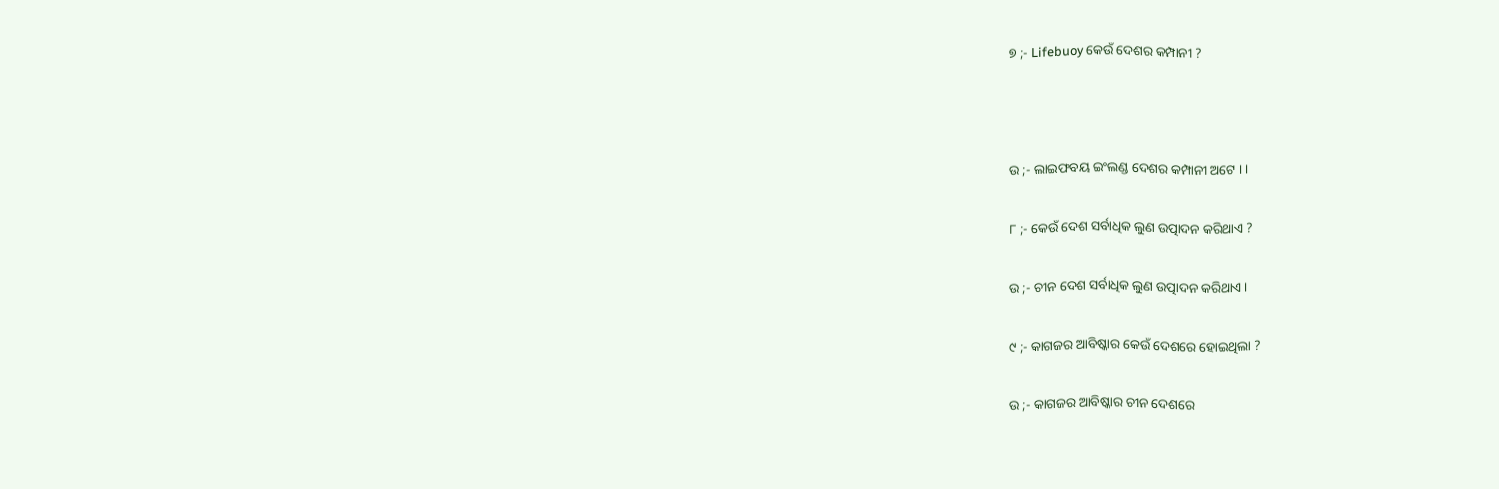୭ ;- Lifebuoy କେଉଁ ଦେଶର କମ୍ପାନୀ ?



ଉ ;- ଲାଇଫବୟ ଇଂଲଣ୍ଡ ଦେଶର କମ୍ପାନୀ ଅଟେ । ।

୮ ;- କେଉଁ ଦେଶ ସର୍ବାଧିକ ଲୁଣ ଉତ୍ପାଦନ କରିଥାଏ ?

ଉ ;- ଚୀନ ଦେଶ ସର୍ବାଧିକ ଲୁଣ ଉତ୍ପାଦନ କରିଥାଏ ।

୯ ;- କାଗଜର ଆବିଷ୍କାର କେଉଁ ଦେଶରେ ହୋଇଥିଲା ?

ଉ ;- କାଗଜର ଆବିଷ୍କାର ଚୀନ ଦେଶରେ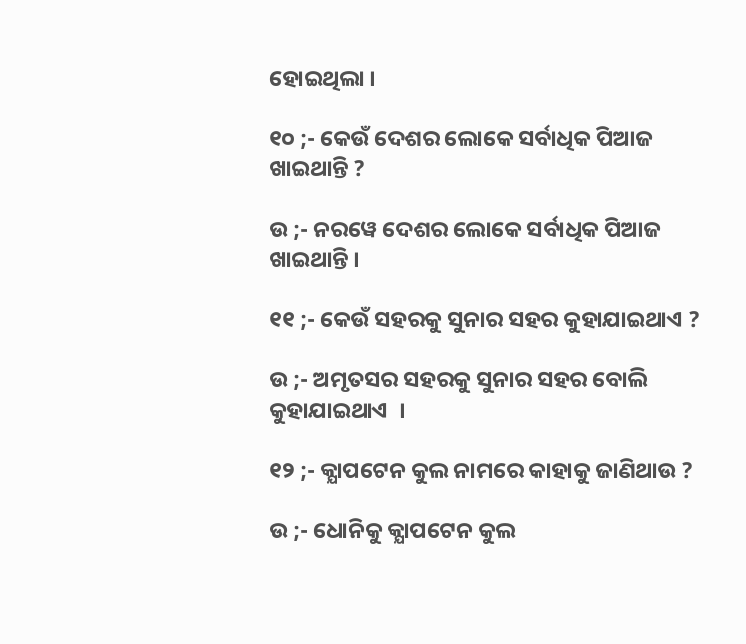ହୋଇଥିଲା ।

୧୦ ;- କେଉଁ ଦେଶର ଲୋକେ ସର୍ବାଧିକ ପିଆଜ ଖାଇଥାନ୍ତି ?

ଉ ;- ନରୱେ ଦେଶର ଲୋକେ ସର୍ବାଧିକ ପିଆଜ ଖାଇଥାନ୍ତି ।

୧୧ ;- କେଉଁ ସହରକୁ ସୁନାର ସହର କୁହାଯାଇଥାଏ ?

ଉ ;- ଅମୃତସର ସହରକୁ ସୁନାର ସହର ବୋଲି କୁହାଯାଇଥାଏ  ।

୧୨ ;- କ୍ଯାପଟେନ କୁଲ ନାମରେ କାହାକୁ ଜାଣିଥାଉ ?

ଉ ;- ଧୋନିକୁ କ୍ଯାପଟେନ କୁଲ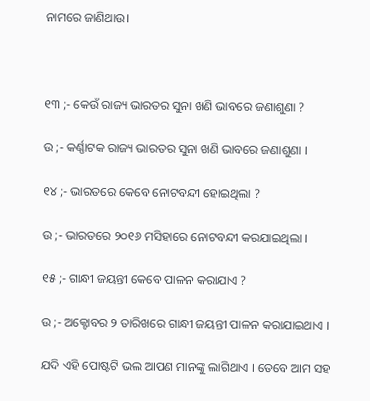ନାମରେ ଜାଣିଥାଉ।



୧୩ ;- କେଉଁ ରାଜ୍ୟ ଭାରତର ସୁନା ଖଣି ଭାବରେ ଜଣାଶୁଣା ?

ଉ ;- କର୍ଣ୍ଣାଟକ ରାଜ୍ୟ ଭାରତର ସୁନା ଖଣି ଭାବରେ ଜଣାଶୁଣା ।

୧୪ ;- ଭାରତରେ କେବେ ନୋଟବନ୍ଦୀ ହୋଇଥିଲା ?

ଉ ;- ଭାରତରେ ୨୦୧୬ ମସିହାରେ ନୋଟବନ୍ଦୀ କରଯାଇଥିଲା ।

୧୫ ;- ଗାନ୍ଧୀ ଜୟନ୍ତୀ କେବେ ପାଳନ କରାଯାଏ ?

ଉ ;- ଅକ୍ଟୋବର ୨ ତାରିଖରେ ଗାନ୍ଧୀ ଜୟନ୍ତୀ ପାଳନ କରାଯାଇଥାଏ ।

ଯଦି ଏହି ପୋଷ୍ଟଟି ଭଲ ଆପଣ ମାନଙ୍କୁ ଲାଗିଥାଏ । ତେବେ ଆମ ସହ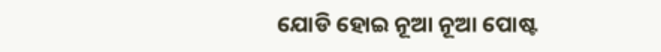ଯୋଡି ହୋଇ ନୂଆ ନୂଆ ପୋଷ୍ଟ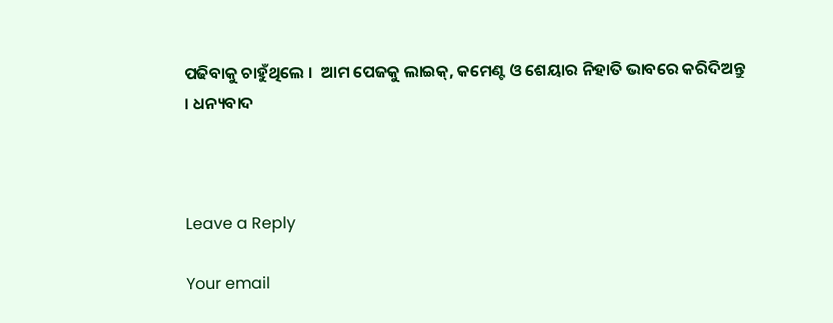ପଢିବାକୁ ଚାହୁଁଥିଲେ ।  ଆମ ପେଜକୁ ଲାଇକ୍, କମେଣ୍ଟ ଓ ଶେୟାର ନିହାତି ଭାବରେ କରିଦିଅନ୍ତୁ । ଧନ୍ୟବାଦ



Leave a Reply

Your email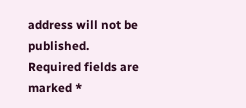address will not be published. Required fields are marked *